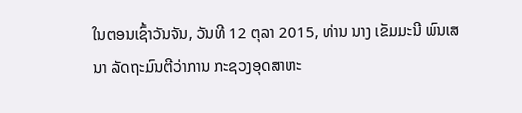ໃນຕອນເຊົ້າວັນຈັນ, ວັນທີ 12 ຕຸລາ 2015, ທ່ານ ນາງ ເຂັມມະນີ ພົນເສນາ ລັດຖະມົນຕີວ່າການ ກະຊວງອຸດສາຫະ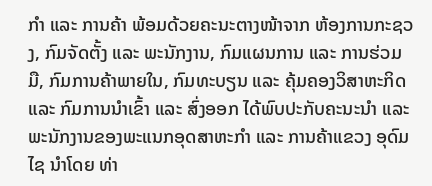ກໍາ ແລະ ການຄ້າ ພ້ອມດ້ວຍຄະນະຕາງໜ້າຈາກ ຫ້ອງການກະຊວງ, ກົມຈັດຕັ້ງ ແລະ ພະນັກງານ, ກົມແຜນການ ແລະ ການຮ່ວມມື, ກົມການຄ້າພາຍໃນ, ກົມທະບຽນ ແລະ ຄຸ້ມຄອງວິສາຫະກິດ ແລະ ກົມການນໍາເຂົ້າ ແລະ ສົ່ງອອກ ໄດ້ພົບປະກັບຄະນະນໍາ ແລະ ພະນັກງານຂອງພະແນກອຸດສາຫະກໍາ ແລະ ການຄ້າແຂວງ ອຸດົມໄຊ ນໍາໂດຍ ທ່າ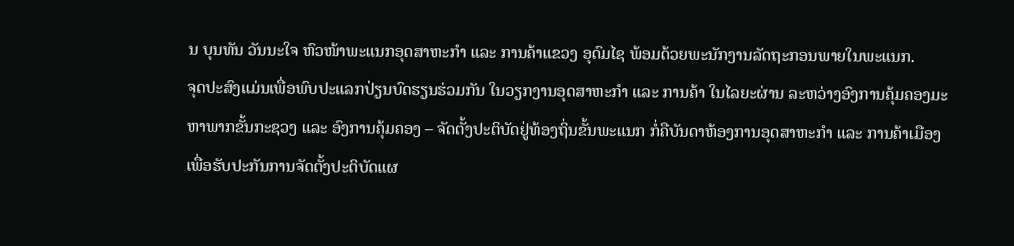ນ ບຸນທັນ ວັນນະໃຈ ຫົວໜ້າພະແນກອຸດສາຫະກໍາ ແລະ ການຄ້າແຂວງ ອຸດົມໄຊ ພ້ອມດ້ວຍພະນັກງານລັດຖະກອນພາຍໃນພະແນກ.
ຈຸດປະສົງແມ່ນເພື່ອພົບປະແລກປ່ຽນບົດຮຽນຮ່ວມກັນ ໃນວຽກງານອຸດສາຫະກໍາ ແລະ ການຄ້າ ໃນໄລຍະຜ່ານ ລະຫວ່າງອົງການຄຸ້ມຄອງມະຫາພາກຂັ້ນກະຊວງ ແລະ ອົງການຄຸ້ມຄອງ – ຈັດຕັ້ງປະຕິບັດຢູ່ທ້ອງຖິ່ນຂັ້ນພະແນກ ກໍ່ຄືບັນດາຫ້ອງການອຸດສາຫະກໍາ ແລະ ການຄ້າເມືອງ ເພື່ອຮັບປະກັນການຈັດຕັ້ງປະຕິບັດແຜ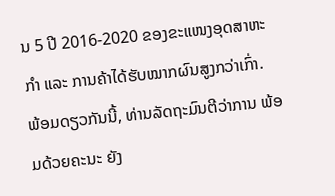ນ 5 ປີ 2016-2020 ຂອງຂະແໜງອຸດສາຫະກໍາ ແລະ ການຄ້າໄດ້ຮັບໝາກຜົນສູງກວ່າເກົ່າ.
ພ້ອມດຽວກັນນີ້, ທ່ານລັດຖະມົນຕີວ່າການ ພ້ອມດ້ວຍຄະນະ ຍັງ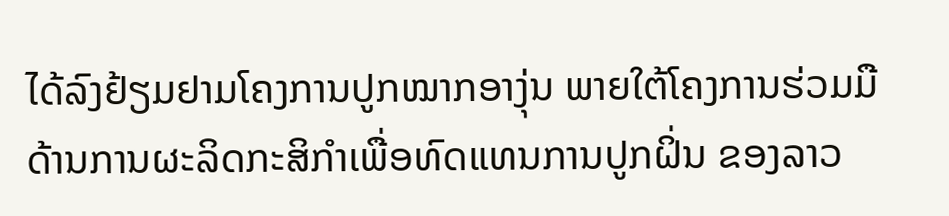ໄດ້ລົງຢ້ຽມຢາມໂຄງການປູກໝາກອາງຸ່ນ ພາຍໃຕ້ໂຄງການຮ່ວມມືດ້ານການຜະລິດກະສິກໍາເພື່ອທົດແທນການປູກຝິ່ນ ຂອງລາວ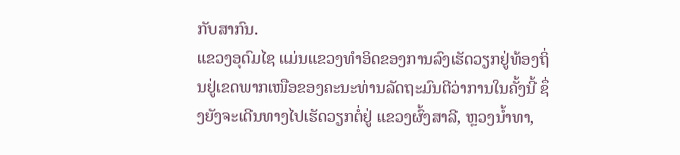ກັບສາກົນ.
ແຂວງອຸດົມໄຊ ແມ່ນແຂວງທໍາອິດຂອງການລົງເຮັດວຽກຢູ່ທ້ອງຖິ່ນຢູ່ເຂດພາກເໜືອຂອງຄະນະທ່ານລັດຖະມົນຕີວ່າການໃນຄັ້ງນີ້ ຊຶ່ງຍັງຈະເດີນທາງໄປເຮັດວຽກຕໍ່ຢູ່ ແຂວງຜົ້ງສາລີ, ຫຼວງນໍ້າທາ,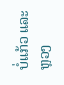ບໍ່ແກ້ວ ແລະ ຫຼວງ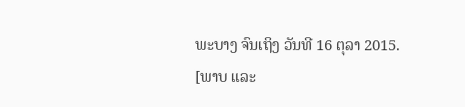ພະບາງ ຈົນເຖິງ ວັນທີ 16 ຕຸລາ 2015.
[ພາບ ແລະ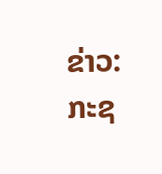ຂ່າວ: ກະຊ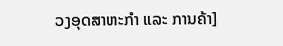ວງອຸດສາຫະກຳ ແລະ ການຄ້າ]